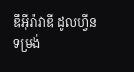ឌឹអុីរ៉ាវាឌី ដូលហ្វីន
ទម្រង់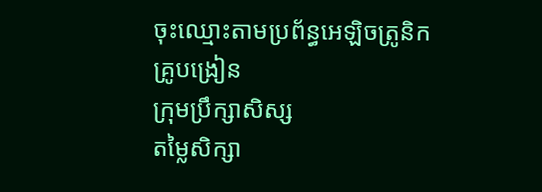ចុះឈ្មោះតាមប្រព័ន្ធអេឡិចត្រូនិក
គ្រូបង្រៀន
ក្រុមប្រឹក្សាសិស្ស
តម្លៃសិក្សា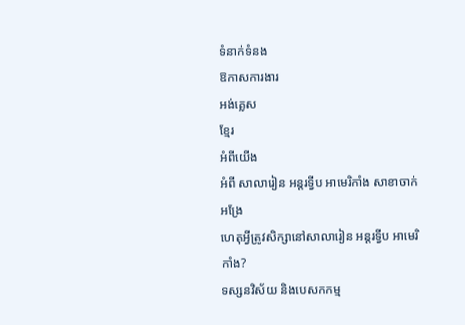ទំនាក់ទំនង
ឱកាសការងារ
អង់គ្លេស
ខ្មែរ
អំពីយើង
អំពី សាលារៀន អន្តរទ្វីប អាមេរិកាំង សាខាចាក់អង្រែ
ហេតុអ្វីត្រូវសិក្សានៅសាលារៀន អន្តរទ្វីប អាមេរិកាំង?
ទស្សនវិស័យ និងបេសកកម្ម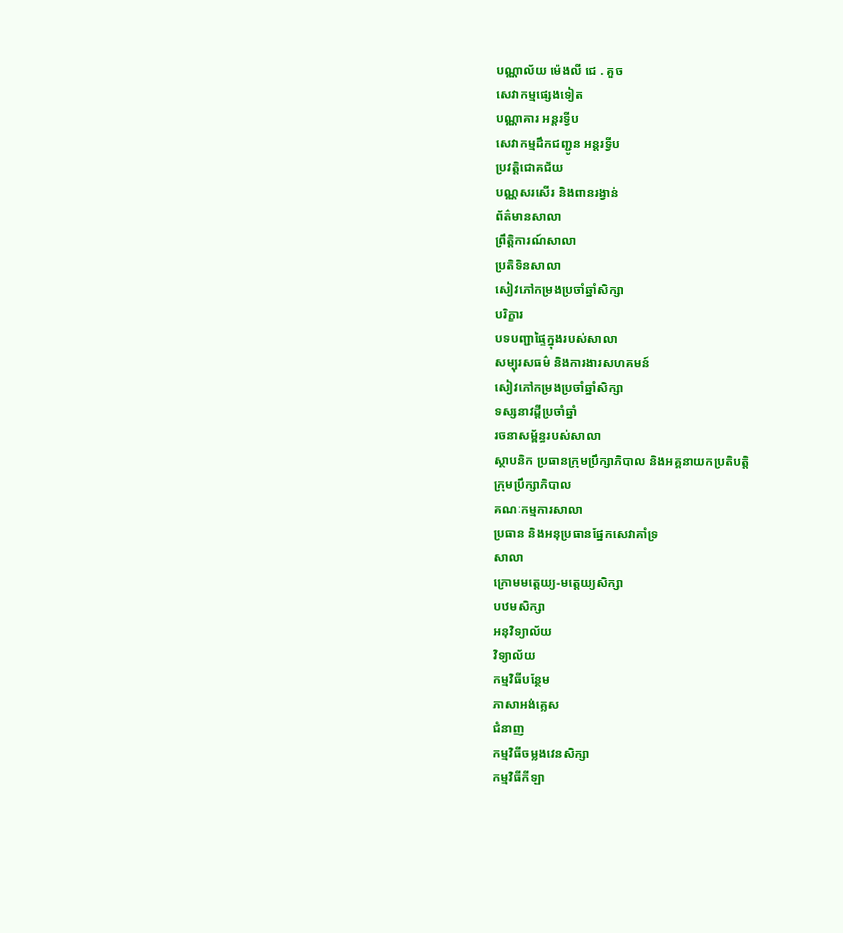បណ្ណាល័យ ម៉េងលី ជេ . គួច
សេវាកម្មផ្សេងទៀត
បណ្ណាគារ អន្តរទ្វីប
សេវាកម្មដឹកជញ្ជូន អន្តរទ្វីប
ប្រវត្តិជោគជ័យ
បណ្ណសរសើរ និងពានរង្វាន់
ព័ត៌មានសាលា
ព្រឹត្តិការណ៍សាលា
ប្រតិទិនសាលា
សៀវភៅកម្រងប្រចាំឆ្នាំសិក្សា
បរិក្ខារ
បទបញ្ជាផ្ទៃក្នុងរបស់សាលា
សម្បុរសធម៌ និងការងារសហគមន៍
សៀវភៅកម្រងប្រចាំឆ្នាំសិក្សា
ទស្សនាវដ្តីប្រចាំឆ្នាំ
រចនាសម្ព័ន្ធរបស់សាលា
ស្ថាបនិក ប្រធានក្រុមប្រឹក្សាភិបាល និងអគ្គនាយកប្រតិបត្តិ
ក្រុមប្រឹក្សាភិបាល
គណៈកម្មការសាលា
ប្រធាន និងអនុប្រធានផ្នែកសេវាគាំទ្រ
សាលា
ក្រោមមត្តេយ្យ-មត្ដេយ្យសិក្សា
បឋមសិក្សា
អនុវិទ្យាល័យ
វិទ្យាល័យ
កម្មវិធីបន្ថែម
ភាសាអង់គ្លេស
ជំនាញ
កម្មវិធីចម្លងវេនសិក្សា
កម្មវិធីកីឡា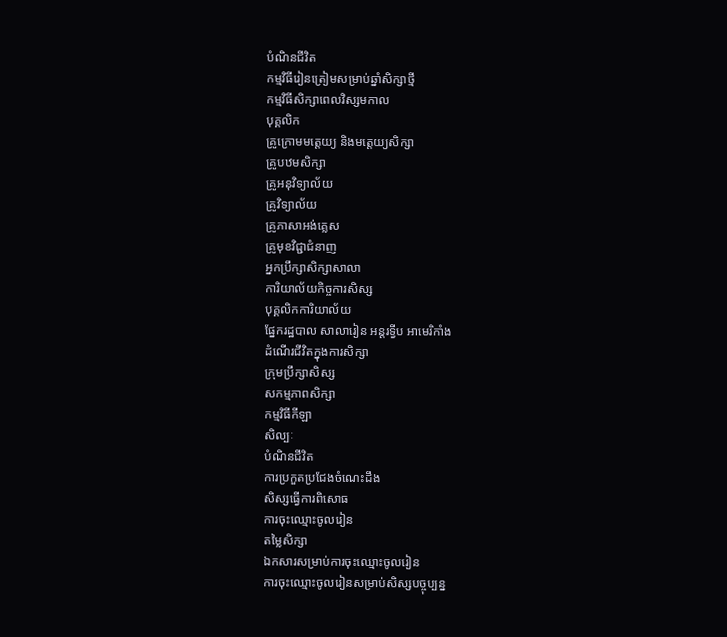បំណិនជីវិត
កម្មវិធីរៀនត្រៀមសម្រាប់ឆ្នាំសិក្សាថ្មី
កម្មវិធីសិក្សាពេលវិស្សមកាល
បុគ្គលិក
គ្រូក្រោមមត្តេយ្យ និងមត្តេយ្យសិក្សា
គ្រូបឋមសិក្សា
គ្រូអនុវិទ្យាល័យ
គ្រូវិទ្យាល័យ
គ្រូភាសាអង់គ្លេស
គ្រូមុខវិជ្ជាជំនាញ
អ្នកប្រឹក្សាសិក្សាសាលា
ការិយាល័យកិច្ចការសិស្ស
បុគ្គលិកការិយាល័យ
ផ្នែករដ្ឋបាល សាលារៀន អន្តរទ្វីប អាមេរិកាំង
ដំណើរជីវិតក្នុងការសិក្សា
ក្រុមប្រឹក្សាសិស្ស
សកម្មភាពសិក្សា
កម្មវិធីកីឡា
សិល្បៈ
បំណិនជីវិត
ការប្រកួតប្រជែងចំណេះដឹង
សិស្សធ្វើការពិសោធ
ការចុះឈ្មោះចូលរៀន
តម្លៃសិក្សា
ឯកសារសម្រាប់ការចុះឈ្មោះចូលរៀន
ការចុះឈ្មោះចូលរៀនសម្រាប់សិស្សបច្ចុប្បន្ន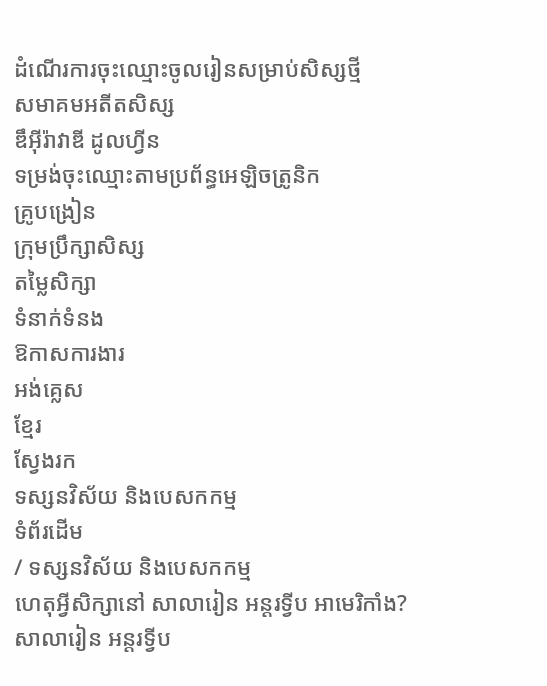ដំណើរការចុះឈ្មោះចូលរៀនសម្រាប់សិស្សថ្មី
សមាគមអតីតសិស្ស
ឌឹអុីរ៉ាវាឌី ដូលហ្វីន
ទម្រង់ចុះឈ្មោះតាមប្រព័ន្ធអេឡិចត្រូនិក
គ្រូបង្រៀន
ក្រុមប្រឹក្សាសិស្ស
តម្លៃសិក្សា
ទំនាក់ទំនង
ឱកាសការងារ
អង់គ្លេស
ខ្មែរ
ស្វែងរក
ទស្សនវិស័យ និងបេសកកម្ម
ទំព័រដើម
/ ទស្សនវិស័យ និងបេសកកម្ម
ហេតុអ្វីសិក្សានៅ សាលារៀន អន្តរទ្វីប អាមេរិកាំង?
សាលារៀន អន្តរទ្វីប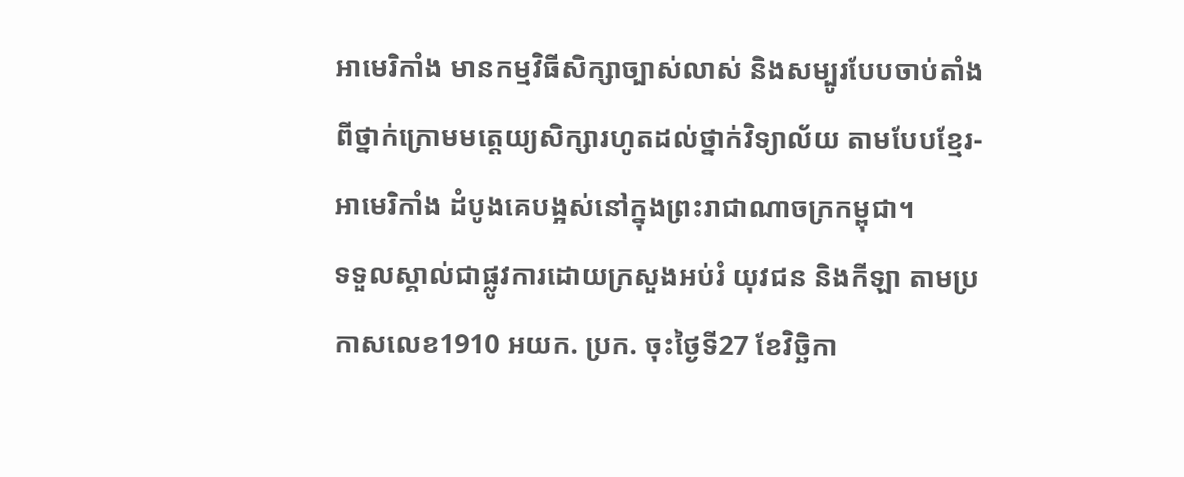អាមេរិកាំង មានកម្មវិធីសិក្សាច្បាស់លាស់ និងសម្បូរបែបចាប់តាំងពីថ្នាក់ក្រោមមត្តេយ្យសិក្សារហូតដល់ថ្នាក់វិទ្យាល័យ តាមបែបខ្មែរ-អាមេរិកាំង ដំបូងគេបង្អស់នៅក្នុងព្រះរាជាណាចក្រកម្ពុជា។
ទទួលស្គាល់ជាផ្លូវការដោយក្រសួងអប់រំ យុវជន និងកីឡា តាមប្រកាសលេខ1910 អយក. ប្រក. ចុះថ្ងៃទី27 ខែវិច្ឆិកា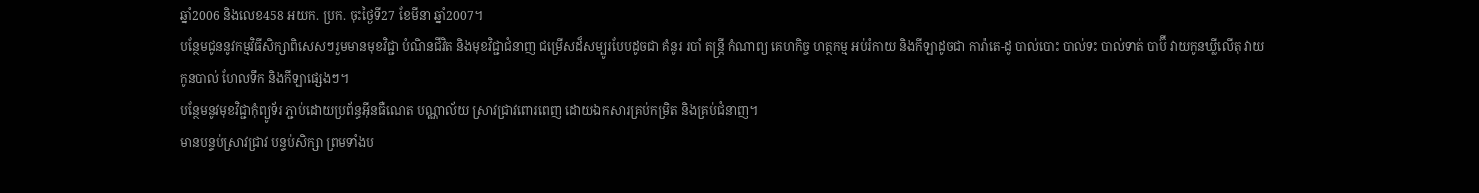ឆ្នាំ2006 និងលេខ458 អយក. ប្រក. ចុះថ្ងៃទី27 ខែមីនា ឆ្នាំ2007។
បន្ថែមជូននូវកម្មវិធីសិក្សាពិសេសៗរួមមានមុខវិជ្ជា បំណិនជីវិត និងមុខវិជ្ជាជំនាញ ជម្រើសដ៏សម្បូរបែបដូចជា គំនូរ របាំ តន្ត្រី កំណាព្យ គេហកិច្ច ហត្ថកម្ម អប់រំកាយ និងកីឡាដូចជា ការ៉ាតេ-ដូ បាល់បោះ បាល់ទះ បាល់ទាត់ បាប៊ី វាយកូនឃ្លីលើតុ វាយកូនបាល់ ហែលទឹក និងកីឡាផ្សេងៗ។
បន្ថែមនូវមុខវិជ្ជាកុំព្យូទ័រ ភ្ជាប់ដោយប្រព័ន្ធអ៊ីនធឺណេត បណ្ណាល័យ ស្រាវជ្រាវពោរពេញ ដោយឯកសារគ្រប់កម្រិត និងគ្រប់ជំនាញ។
មានបន្ទប់ស្រាវជ្រាវ បន្ទប់សិក្សា ព្រមទាំងប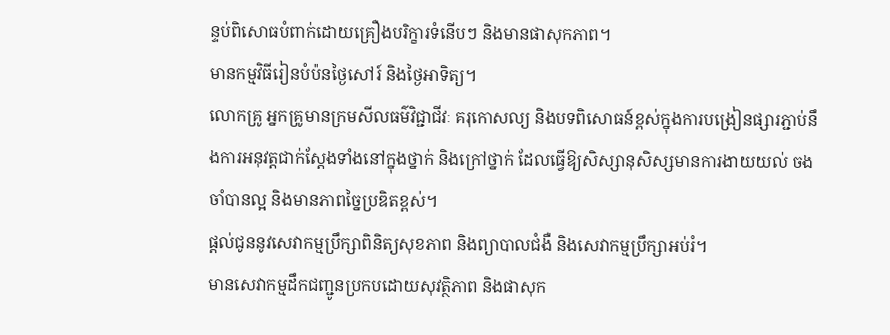ន្ទប់ពិសោធបំពាក់ដោយគ្រឿងបរិក្ខារទំនើបៗ និងមានផាសុកភាព។
មានកម្មវិធីរៀនបំប៉នថ្ងៃសៅរ៍ និងថ្ងៃអាទិត្យ។
លោកគ្រូ អ្នកគ្រូមានក្រមសីលធម៌វិជ្ជាជីវៈ គរុកោសល្យ និងបទពិសោធន៍ខ្ពស់ក្នុងការបង្រៀនផ្សារភ្ជាប់នឹងការអនុវត្តជាក់ស្តែងទាំងនៅក្នុងថ្នាក់ និងក្រៅថ្នាក់ ដែលធ្វើឱ្យសិស្សានុសិស្សមានការងាយយល់ ចងចាំបានល្អ និងមានភាពច្នៃប្រឌិតខ្ពស់។
ផ្តល់ជូននូវសេវាកម្មប្រឹក្សាពិនិត្យសុខភាព និងព្យាបាលជំងឺ និងសេវាកម្មប្រឹក្សាអប់រំ។
មានសេវាកម្មដឹកជញ្ជូនប្រកបដោយសុវត្ថិភាព និងផាសុក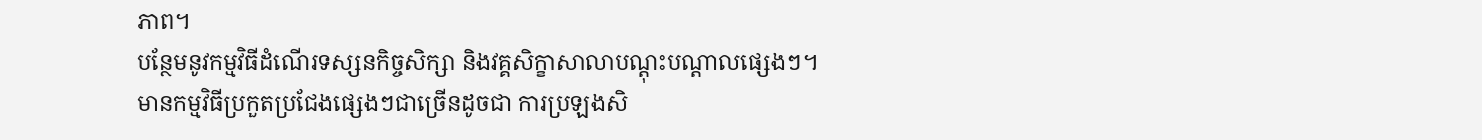ភាព។
បន្ថែមនូវកម្មវិធីដំណើរទស្សនកិច្ចសិក្សា និងវគ្គសិក្ខាសាលាបណ្តុះបណ្តាលផ្សេងៗ។
មានកម្មវិធីប្រកួតប្រជែងផ្សេងៗជាច្រើនដូចជា ការប្រឡងសិ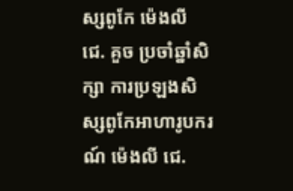ស្សពូកែ ម៉េងលី ជេ. គួច ប្រចាំឆ្នាំសិក្សា ការប្រឡងសិស្សពូកែអាហារូបករណ៍ ម៉េងលី ជេ.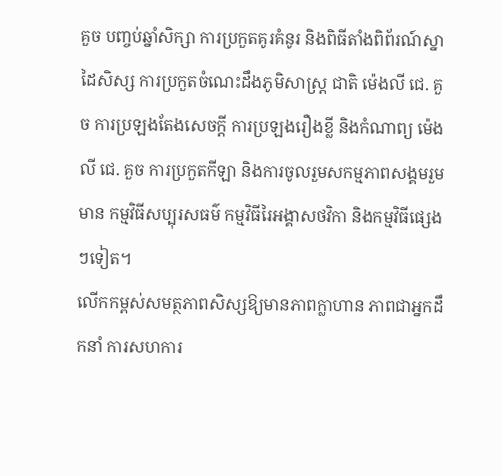គួច បញ្ចប់ឆ្នាំសិក្សា ការប្រកួតគូរគំនូរ និងពិធីតាំងពិព័រណ៍ស្នាដៃសិស្ស ការប្រកួតចំណេះដឹងភូមិសាស្រ្ត ជាតិ ម៉េងលី ជេ. គួច ការប្រឡងតែងសេចក្តី ការប្រឡងរឿងខ្លី និងកំណាព្យ ម៉េងលី ជេ. គួច ការប្រកួតកីឡា និងការចូលរួមសកម្មភាពសង្គមរួមមាន កម្មវិធីសប្បុរសធម៌ កម្មវិធីរៃអង្គាសថវិកា និងកម្មវិធីផ្សេងៗទៀត។
លើកកម្ពស់សមត្ថភាពសិស្សឱ្យមានភាពក្លាហាន ភាពជាអ្នកដឹកនាំ ការសហការ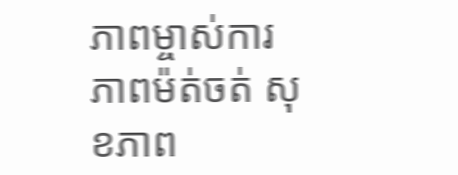ភាពម្ចាស់ការ ភាពម៉ត់ចត់ សុខភាព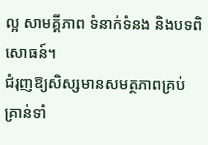ល្អ សាមគ្គីភាព ទំនាក់ទំនង និងបទពិសោធន៍។
ជំរុញឱ្យសិស្សមានសមត្ថភាពគ្រប់គ្រាន់ទាំ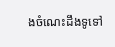ងចំណេះដឹងទូទៅ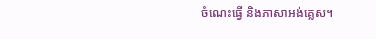ចំណេះធ្វើ និងភាសាអង់គ្លេស។